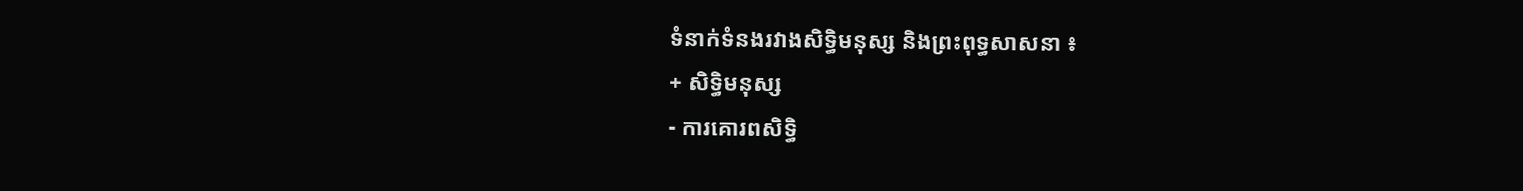ទំនាក់ទំនងរវាងសិទ្ធិមនុស្ស និងព្រះពុទ្ធសាសនា ៖
+ សិទ្ធិមនុស្ស
- ការគោរពសិទ្ធិ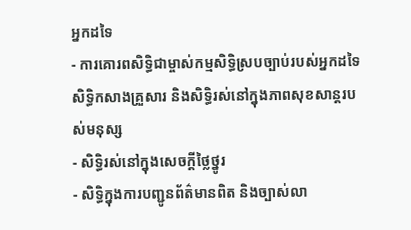អ្នកដទៃ
- ការគោរពសិទ្ធិជាម្ចាស់កម្មសិទ្ធិស្របច្បាប់របស់អ្នកដទៃ សិទ្ធិកសាងគ្រួសារ និងសិទ្ធិរស់នៅក្នុងភាពសុខសាន្តរបស់មនុស្ស
- សិទ្ធិរស់នៅក្នុងសេចក្តីថ្លៃថ្នូរ
- សិទ្ធិក្នុងការបញ្ជូនព័ត៌មានពិត និងច្បាស់លា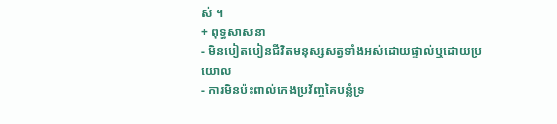ស់ ។
+ ពុទ្ធសាសនា
- មិនបៀតបៀនជីវិតមនុស្សសត្វទាំងអស់ដោយផ្ទាល់ឬដោយប្រយោល
- ការមិនប៉ះពាល់កេងប្រវ័ញ្ចគៃបន្លំទ្រ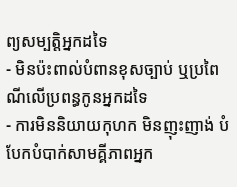ព្យសម្បត្តិអ្នកដទៃ
- មិនប៉ះពាល់បំពានខុសច្បាប់ ឬប្រពៃណីលើប្រពន្ធកូនអ្នកដទៃ
- ការមិននិយាយកុហក មិនញុះញាង់ បំបែកបំបាក់សាមគ្គីភាពអ្នក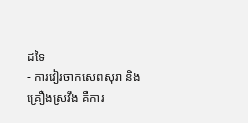ដទៃ
- ការវៀរចាកសេពសុរា និងគ្រឿងស្រវឹង គឺការ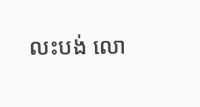លះបង់ លោ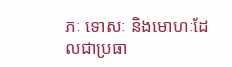ភៈ ទោសៈ និងមោហៈដែលជាប្រធា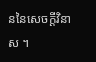ននៃសេចក្តីវិនាស ។